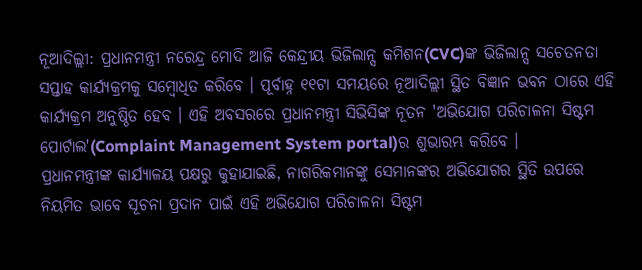ନୂଆଦିଲ୍ଲୀ: ପ୍ରଧାନମନ୍ତ୍ରୀ ନରେନ୍ଦ୍ର ମୋଦି ଆଜି କେନ୍ଦ୍ରୀୟ ଭିଜିଲାନ୍ସ କମିଶନ(CVC)ଙ୍କ ଭିଜିଲାନ୍ସ ସଚେତନତା ସପ୍ତାହ କାର୍ଯ୍ୟକ୍ରମକୁ ସମ୍ବୋଧିତ କରିବେ । ପୂର୍ବାହ୍ନ ୧୧ଟା ସମୟରେ ନୂଆଦିଲ୍ଲୀ ସ୍ଥିତ ବିଜ୍ଞାନ ଭବନ ଠାରେ ଏହି କାର୍ଯ୍ୟକ୍ରମ ଅନୁଷ୍ଠିତ ହେବ । ଏହି ଅବସରରେ ପ୍ରଧାନମନ୍ତ୍ରୀ ସିଭିସିଙ୍କ ନୂତନ 'ଅଭିଯୋଗ ପରିଚାଳନା ସିଷ୍ଟମ ପୋର୍ଟାଲ'(Complaint Management System portal)ର ଶୁଭାରମ୍ଭ କରିବେ ।
ପ୍ରଧାନମନ୍ତ୍ରୀଙ୍କ କାର୍ଯ୍ୟାଳୟ ପକ୍ଷରୁ କୁହାଯାଇଛି, ନାଗରିକମାନଙ୍କୁ ସେମାନଙ୍କର ଅଭିଯୋଗର ସ୍ଥିତି ଉପରେ ନିୟମିତ ଭାବେ ସୂଚନା ପ୍ରଦାନ ପାଇଁ ଏହି ଅଭିଯୋଗ ପରିଚାଳନା ସିଷ୍ଟମ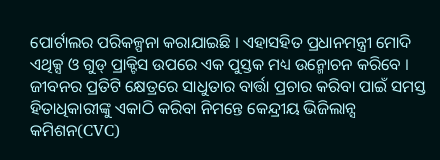ପୋର୍ଟାଲର ପରିକଳ୍ପନା କରାଯାଇଛି । ଏହାସହିତ ପ୍ରଧାନମନ୍ତ୍ରୀ ମୋଦି ଏଥିକ୍ସ ଓ ଗୁଡ୍ ପ୍ରାକ୍ଟିସ ଉପରେ ଏକ ପୁସ୍ତକ ମଧ୍ୟ ଉନ୍ମୋଚନ କରିବେ । ଜୀବନର ପ୍ରତିଟି କ୍ଷେତ୍ରରେ ସାଧୁତାର ବାର୍ତ୍ତା ପ୍ରଚାର କରିବା ପାଇଁ ସମସ୍ତ ହିତାଧିକାରୀଙ୍କୁ ଏକାଠି କରିବା ନିମନ୍ତେ କେନ୍ଦ୍ରୀୟ ଭିଜିଲାନ୍ସ କମିଶନ(CVC)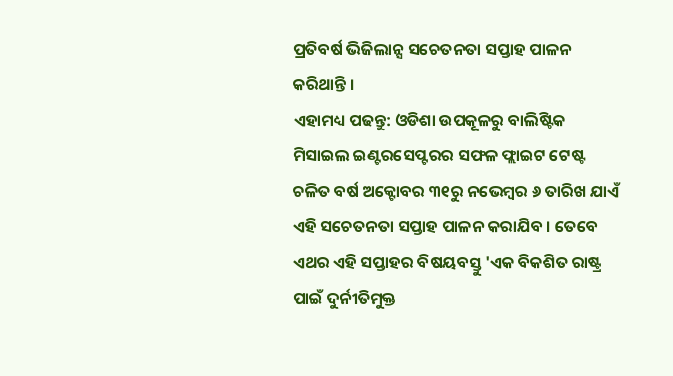ପ୍ରତିବର୍ଷ ଭିଜିଲାନ୍ସ ସଚେତନତା ସପ୍ତାହ ପାଳନ କରିଥାନ୍ତି ।
ଏହାମଧ୍ୟ ପଢନ୍ତୁ: ଓଡିଶା ଉପକୂଳରୁ ବାଲିଷ୍ଟିକ ମିସାଇଲ ଇଣ୍ଟରସେପ୍ଟରର ସଫଳ ଫ୍ଲାଇଟ ଟେଷ୍ଟ
ଚଳିତ ବର୍ଷ ଅକ୍ଟୋବର ୩୧ରୁ ନଭେମ୍ବର ୬ ତାରିଖ ଯାଏଁ ଏହି ସଚେତନତା ସପ୍ତାହ ପାଳନ କରାଯିବ । ତେବେ ଏଥର ଏହି ସପ୍ତାହର ବିଷୟବସ୍ତୁ 'ଏକ ବିକଶିତ ରାଷ୍ଟ୍ର ପାଇଁ ଦୁର୍ନୀତିମୁକ୍ତ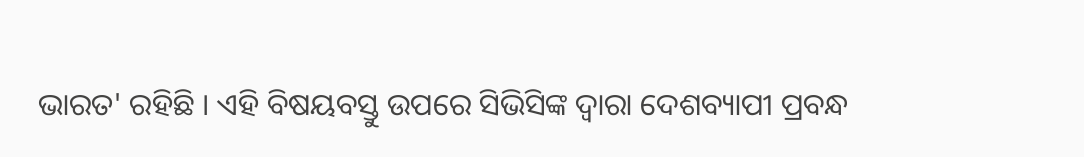ଭାରତ' ରହିଛି । ଏହି ବିଷୟବସ୍ତୁ ଉପରେ ସିଭିସିଙ୍କ ଦ୍ବାରା ଦେଶବ୍ୟାପୀ ପ୍ରବନ୍ଧ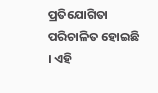ପ୍ରତିଯୋଗିତା ପରିଚାଳିତ ହୋଇଛି । ଏହି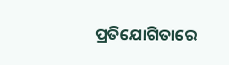ପ୍ରତିଯୋଗିତାରେ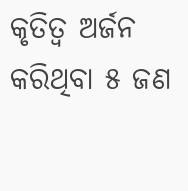କୃତିତ୍ବ ଅର୍ଜନ କରିଥିବା ୫ ଜଣ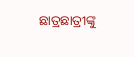ଛାତ୍ରଛାତ୍ରୀଙ୍କୁ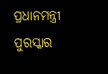ପ୍ରଧାନମନ୍ତ୍ରୀ ପୁରସ୍କାର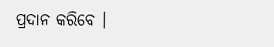ପ୍ରଦାନ କରିବେ ।